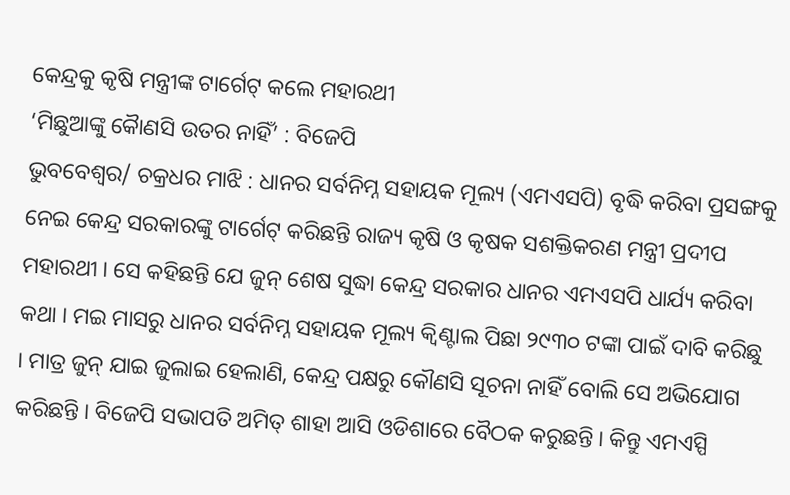କେନ୍ଦ୍ରକୁ କୃଷି ମନ୍ତ୍ରୀଙ୍କ ଟାର୍ଗେଟ୍ କଲେ ମହାରଥୀ
‘ମିଛୁଆଙ୍କୁ କୈାଣସି ଉତର ନାହିଁ’ : ବିଜେପି
ଭୁବବେଶ୍ୱର/ ଚକ୍ରଧର ମାଝି : ଧାନର ସର୍ବନିମ୍ନ ସହାୟକ ମୂଲ୍ୟ (ଏମଏସପି) ବୃଦ୍ଧି କରିବା ପ୍ରସଙ୍ଗକୁ ନେଇ କେନ୍ଦ୍ର ସରକାରଙ୍କୁ ଟାର୍ଗେଟ୍ କରିଛନ୍ତି ରାଜ୍ୟ କୃଷି ଓ କୃଷକ ସଶକ୍ତିକରଣ ମନ୍ତ୍ରୀ ପ୍ରଦୀପ ମହାରଥୀ । ସେ କହିଛନ୍ତି ଯେ ଜୁନ୍ ଶେଷ ସୁଦ୍ଧା କେନ୍ଦ୍ର ସରକାର ଧାନର ଏମଏସପି ଧାର୍ଯ୍ୟ କରିବା କଥା । ମଇ ମାସରୁ ଧାନର ସର୍ବନିମ୍ନ ସହାୟକ ମୂଲ୍ୟ କ୍ୱିଣ୍ଟାଲ ପିଛା ୨୯୩୦ ଟଙ୍କା ପାଇଁ ଦାବି କରିଛୁ । ମାତ୍ର ଜୁନ୍ ଯାଇ ଜୁଲାଇ ହେଲାଣି, କେନ୍ଦ୍ର ପକ୍ଷରୁ କୌଣସି ସୂଚନା ନାହିଁ ବୋଲି ସେ ଅଭିଯୋଗ କରିଛନ୍ତି । ବିଜେପି ସଭାପତି ଅମିତ୍ ଶାହା ଆସି ଓଡିଶାରେ ବୈଠକ କରୁଛନ୍ତି । କିନ୍ତୁ ଏମଏସ୍ପି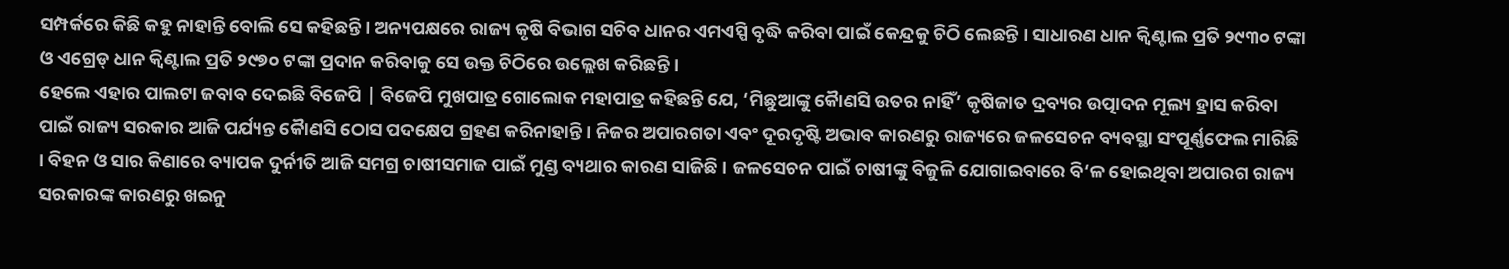ସମ୍ପର୍କରେ କିଛି କହୁ ନାହାନ୍ତି ବୋଲି ସେ କହିଛନ୍ତି । ଅନ୍ୟପକ୍ଷରେ ରାଜ୍ୟ କୃଷି ବିଭାଗ ସଚିବ ଧାନର ଏମଏସ୍ପି ବୃଦ୍ଧି କରିବା ପାଇଁ କେନ୍ଦ୍ରକୁ ଚିଠି ଲେଛନ୍ତି । ସାଧାରଣ ଧାନ କ୍ୱିଣ୍ଟାଲ ପ୍ରତି ୨୯୩୦ ଟଙ୍କା ଓ ଏଗ୍ରେଡ୍ ଧାନ କ୍ୱିଣ୍ଟାଲ ପ୍ରତି ୨୯୭୦ ଟଙ୍କା ପ୍ରଦାନ କରିବାକୁ ସେ ଉକ୍ତ ଚିଠିରେ ଉଲ୍ଲେଖ କରିଛନ୍ତି ।
ହେଲେ ଏହାର ପାଲଟା ଜବାବ ଦେଇଛି ବିଜେପି | ବିଜେପି ମୁଖପାତ୍ର ଗୋଲୋକ ମହାପାତ୍ର କହିଛନ୍ତି ଯେ, ‘ମିଛୁଆଙ୍କୁ କୈାଣସି ଉତର ନାହିଁ’ କୃଷିଜାତ ଦ୍ରବ୍ୟର ଉତ୍ପାଦନ ମୂଲ୍ୟ ହ୍ରାସ କରିବା ପାଇଁ ରାଜ୍ୟ ସରକାର ଆଜି ପର୍ଯ୍ୟନ୍ତ କୈାଣସି ଠୋସ ପଦକ୍ଷେପ ଗ୍ରହଣ କରିନାହାନ୍ତି । ନିଜର ଅପାରଗତା ଏବଂ ଦୂରଦୃଷ୍ଟି ଅଭାବ କାରଣରୁ ରାଜ୍ୟରେ ଜଳସେଚନ ବ୍ୟବସ୍ଥା ସଂପୂର୍ଣ୍ଣଫେଲ ମାରିଛି । ବିହନ ଓ ସାର କିଣାରେ ବ୍ୟାପକ ଦୁର୍ନୀତି ଆଜି ସମଗ୍ର ଚାଷୀସମାଜ ପାଇଁ ମୁଣ୍ଡ ବ୍ୟଥାର କାରଣ ସାଜିଛି । ଜଳସେଚନ ପାଇଁ ଚାଷୀଙ୍କୁ ବିଜୁଳି ଯୋଗାଇବାରେ ବି‘ଳ ହୋଇଥିବା ଅପାରଗ ରାଜ୍ୟ ସରକାରଙ୍କ କାରଣରୁ ଖଇନୁ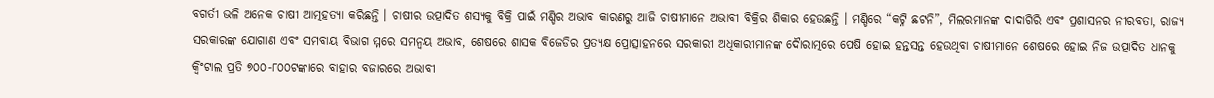ବଗର୍ତୀ ଭଳି ଅନେକ ଚାଷୀ ଆତ୍ମହତ୍ୟା କରିଛନ୍ତି । ଚାଷୀର ଉତ୍ପାଦିତ ଶସ୍ୟକୁ ବିକ୍ରି ପାଇଁ ମଣ୍ଡିର ଅଭାବ କାରଣରୁ ଆଜି ଚାଷୀମାନେ ଅଭାବୀ ବିକ୍ରିର ଶିକାର ହେଉଛନ୍ତି । ମଣ୍ଡିରେ “କଟ୍ନି ଛଟନି”, ମିଲରମାନଙ୍କ ଦାଦାଗିରି ଏବଂ ପ୍ରଶାସନର ନୀରବତା, ରାଜ୍ୟ ସରକାରଙ୍କ ଯୋଗାଣ ଏବଂ ସମବାୟ ବିଭାଗ ମ୍ମରେ ସମନ୍ୱୟ ଅଭାବ, ଶେଷରେ ଶାସକ ବିଜେଡିର ପ୍ରତ୍ୟକ୍ଷ ପ୍ରୋତ୍ସାହନରେ ସରକାରୀ ଅଧିକାରୀମାନଙ୍କ ଦୈାରାତ୍ମରେ ପେଷି ହୋଇ ହନ୍ତସନ୍ତ ହେଉଥିବା ଚାଷୀମାନେ ଶେଷରେ ହୋଇ ନିଜ ଉତ୍ପାଦିତ ଧାନକୁ କ୍ୱିଂଟାଲ ପ୍ରତି ୭୦୦-୮୦୦ଟଙ୍କାରେ ବାହାର ବଜାରରେ ଅଭାବୀ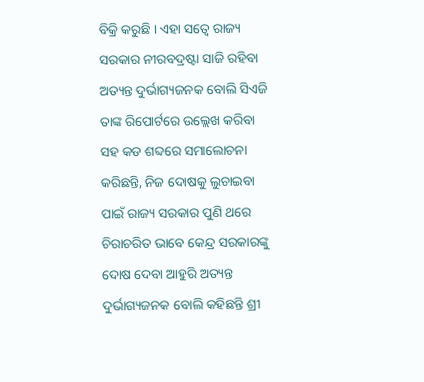ବିକ୍ରି କରୁଛି । ଏହା ସତ୍ୱେ ରାଜ୍ୟ ସରକାର ନୀରବଦ୍ରଷ୍ଟା ସାଜି ରହିବା ଅତ୍ୟନ୍ତ ଦୁର୍ଭାଗ୍ୟଜନକ ବୋଲି ସିଏଜି ତାଙ୍କ ରିପୋର୍ଟରେ ଉଲ୍ଲେଖ କରିବା ସହ କଡ ଶବ୍ଦରେ ସମାଲୋଚନା କରିଛନ୍ତି, ନିଜ ଦୋଷକୁ ଲୁଚାଇବା ପାଇଁ ରାଜ୍ୟ ସରକାର ପୁଣି ଥରେ ଚିରାଚରିତ ଭାବେ କେନ୍ଦ୍ର ସରକାରଙ୍କୁ ଦୋଷ ଦେବା ଆହୁରି ଅତ୍ୟନ୍ତ ଦୁର୍ଭାଗ୍ୟଜନକ ବୋଲି କହିଛନ୍ତି ଶ୍ରୀ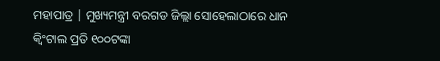ମହାପାତ୍ର | ମୁଖ୍ୟମନ୍ତ୍ରୀ ବରଗଡ ଜିଲ୍ଲା ସୋହେଲାଠାରେ ଧାନ କ୍ୱିଂଟାଲ ପ୍ରତି ୧୦୦ଟଙ୍କା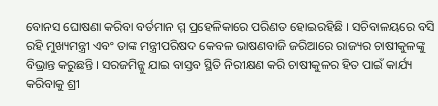ବୋନସ ଘୋଷଣା କରିବା ବର୍ତମାନ ମ୍ମ ପ୍ରହେଳିକାରେ ପରିଣତ ହୋଇରହିଛି । ସଚିବାଳୟରେ ବସି ରହି ମୁଖ୍ୟମନ୍ତ୍ରୀ ଏବଂ ତାଙ୍କ ମନ୍ତ୍ରୀପରିଷଦ କେବଳ ଭାଷଣବାଜି ଜରିଆରେ ରାଜ୍ୟର ଚାଷୀକୁଳଙ୍କୁ ବିଭ୍ରାନ୍ତ କରୁଛନ୍ତି । ସରଜମିନ୍କୁ ଯାଇ ବାସ୍ତବ ସ୍ଥିତି ନିରୀକ୍ଷଣ କରି ଚାଷୀକୁଳର ହିତ ପାଇଁ କାର୍ଯ୍ୟ କରିବାକୁ ଶ୍ରୀ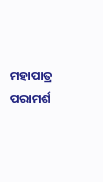ମହାପାତ୍ର ପରାମର୍ଶ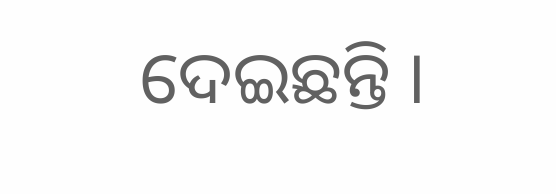ଦେଇଛନ୍ତି ।